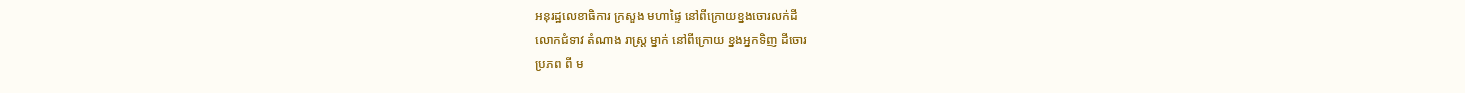អនុរដ្ឋលេខាធិការ ក្រសួង មហាផ្ទៃ នៅពីក្រោយខ្នងចោរលក់ដី
លោកជំទាវ តំណាង រាស្ត្រ ម្នាក់ នៅពីក្រោយ ខ្នងអ្នកទិញ ដីចោរ
ប្រភព ពី ម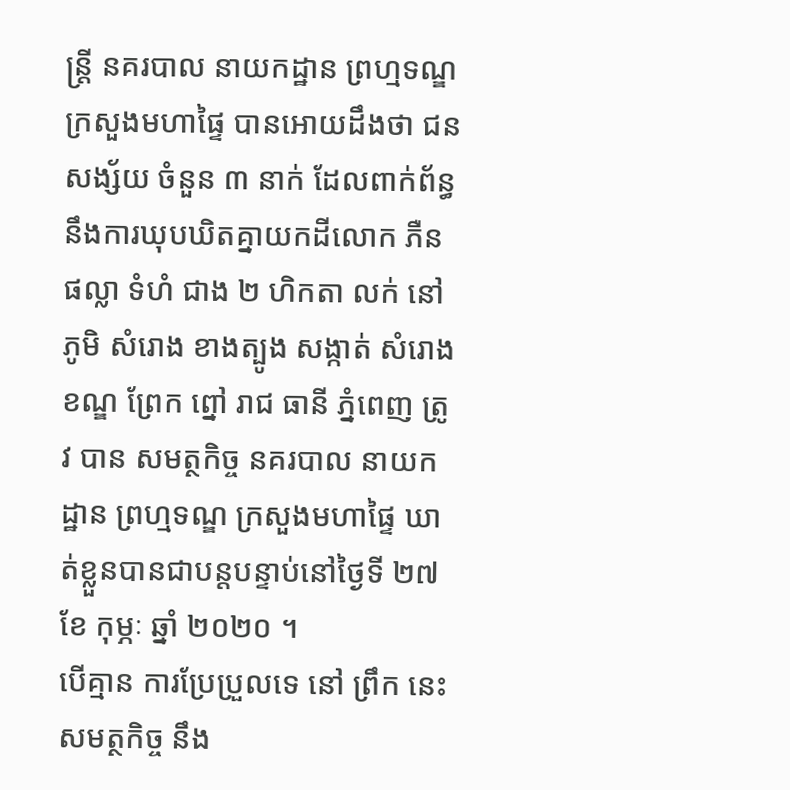ន្ត្រី នគរបាល នាយកដ្ឋាន ព្រហ្មទណ្ឌ ក្រសួងមហាផ្ទៃ បានអោយដឹងថា ជនសង្ស័យ ចំនួន ៣ នាក់ ដែលពាក់ព័ន្ធនឹងការឃុបឃិតគ្នាយកដីលោក ភឺន ផល្លា ទំហំ ជាង ២ ហិកតា លក់ នៅ ភូមិ សំរោង ខាងត្បូង សង្កាត់ សំរោង ខណ្ឌ ព្រែក ព្នៅ រាជ ធានី ភ្នំពេញ ត្រូវ បាន សមត្ថកិច្ច នគរបាល នាយកដ្ឋាន ព្រហ្មទណ្ឌ ក្រសួងមហាផ្ទៃ ឃាត់ខ្លួនបានជាបន្តបន្ទាប់នៅថ្ងៃទី ២៧ ខែ កុម្ភៈ ឆ្នាំ ២០២០ ។
បេីគ្មាន ការប្រែប្រួលទេ នៅ ព្រឹក នេះ សមត្ថកិច្ច នឹង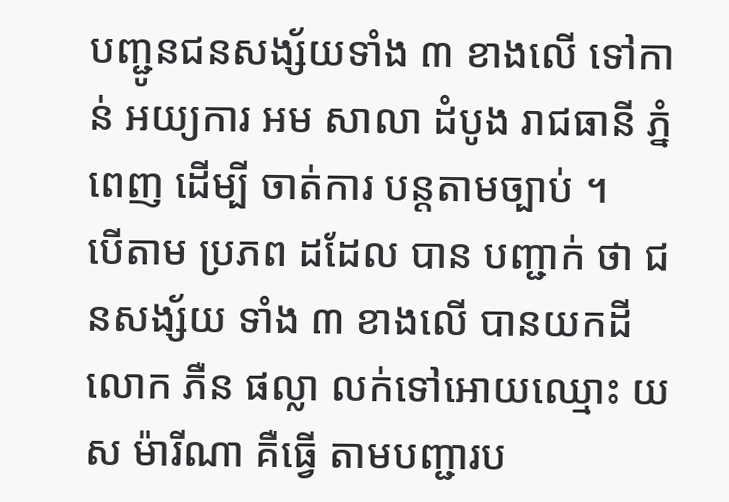បញ្ជូនជនសង្ស័យទាំង ៣ ខាងលេី ទៅកាន់ អយ្យការ អម សាលា ដំបូង រាជធានី ភ្នំពេញ ដេីម្បី ចាត់ការ បន្តតាមច្បាប់ ។
បេីតាម ប្រភព ដដែល បាន បញ្ជាក់ ថា ជនសង្ស័យ ទាំង ៣ ខាងលេី បានយកដីលោក ភឺន ផល្លា លក់ទៅអោយឈ្មោះ យស ម៉ារីណា គឺធ្វើ តាមបញ្ជារប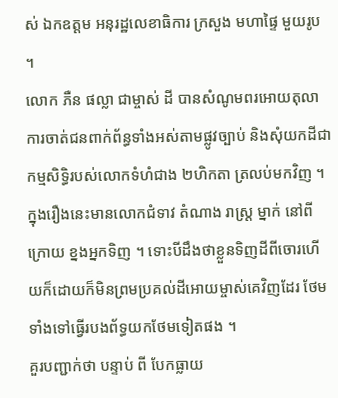ស់ ឯកឧត្ដម អនុរដ្ឋលេខាធិការ ក្រសួង មហាផ្ទៃ មួយរូប ។
លោក ភឺន ផល្លា ជាម្ចាស់ ដី បានសំណូមពរអោយតុលាការចាត់ជនពាក់ព័ន្ធទាំងអស់តាមផ្លូវច្បាប់ និងសុំយកដីជាកម្មសិទ្ធិរបស់លោកទំហំជាង ២ហិកតា ត្រលប់មកវិញ ។
ក្នុងរឿងនេះមានលោកជំទាវ តំណាង រាស្ត្រ ម្នាក់ នៅពីក្រោយ ខ្នងអ្នកទិញ ។ ទោះបីដឹងថាខ្លួនទិញដីពីចោរហេីយក៏ដោយក៏មិនព្រមប្រគល់ដីអោយម្ចាស់គេវិញដែរ ថែមទាំងទៅធ្វេីរបងព័ទ្ធយកថែមទៀតផង ។
គួរបញ្ជាក់ថា បន្ទាប់ ពី បែកធ្លាយ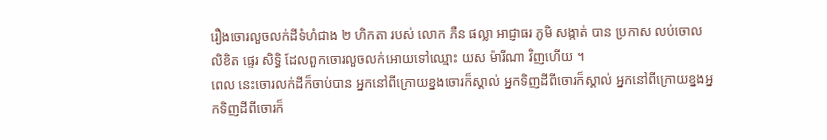រឿងចោរលួចលក់ដីទំហំជាង ២ ហិកតា របស់ លោក ភឺន ផល្លា អាជ្ញាធរ ភូមិ សង្កាត់ បាន ប្រកាស លប់ចោល លិខិត ផ្ទេរ សិទ្ធិ ដែលពួកចោរលួចលក់អោយទៅឈ្មោះ យស ម៉ារីណា វិញហេីយ ។
ពេល នេះចោរលក់ដីក៏ចាប់បាន អ្នកនៅពីក្រោយខ្នងចោរក៏ស្គាល់ អ្នកទិញដីពីចោរក៏ស្គាល់ អ្នកនៅពីក្រោយខ្នងអ្នកទិញដីពីចោរក៏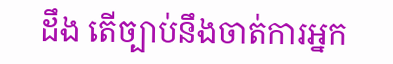ដឹង តេីច្បាប់នឹងចាត់ការអ្នក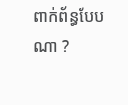ពាក់ព័ន្ធបែបណា ?